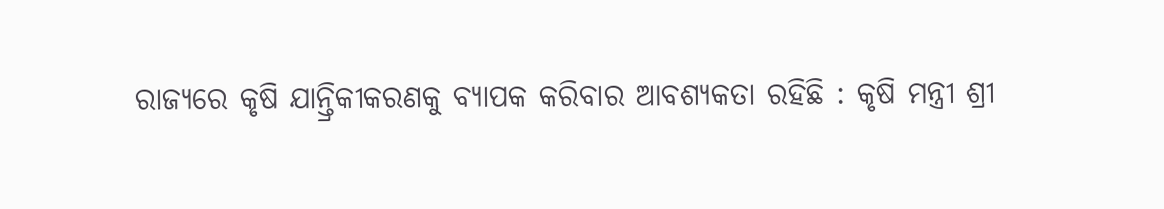ରାଜ୍ୟରେ କୃଷି ଯାନ୍ତ୍ରିକୀକରଣକୁ ବ୍ୟାପକ କରିବାର ଆବଶ୍ୟକତା ରହିଛି : କୃଷି ମନ୍ତ୍ରୀ ଶ୍ରୀ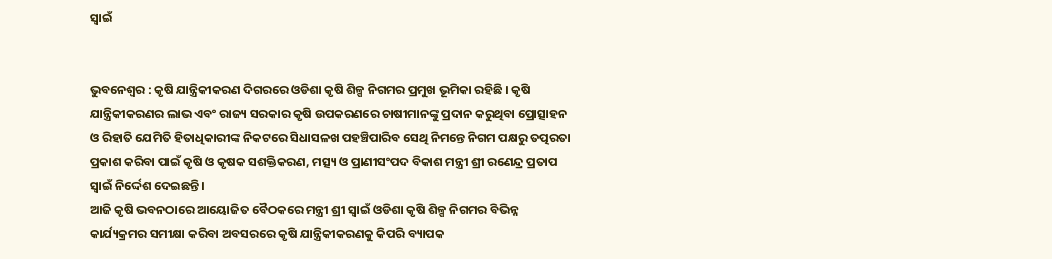ସ୍ୱାଇଁ


ଭୁବନେଶ୍ୱର : କୃଷି ଯାନ୍ତ୍ରିକୀକରଣ ଦିଗରରେ ଓଡିଶା କୃଷି ଶିଳ୍ପ ନିଗମର ପ୍ରମୁଖ ଭୂମିକା ରହିଛି । କୃଷି ଯାନ୍ତ୍ରିକୀକରଣର ଲାଭ ଏବଂ ରାଜ୍ୟ ସରକାର କୃଷି ଉପକରଣରେ ଚାଷୀମାନଙ୍କୁ ପ୍ରଦାନ କରୁଥିବା ପ୍ରୋତ୍ସାହନ ଓ ରିହାତି ଯେମିତି ହିତାଧିକାରୀଙ୍କ ନିକଟରେ ସିଧାସଳଖ ପହଞ୍ଚିପାରିବ ସେଥି ନିମନ୍ତେ ନିଗମ ପକ୍ଷରୁ ତତ୍ପରତା ପ୍ରକାଶ କରିବା ପାଇଁ କୃଷି ଓ କୃଷକ ସଶକ୍ତିକରଣ, ମତ୍ସ୍ୟ ଓ ପ୍ରାଣୀସଂପଦ ବିକାଶ ମନ୍ତ୍ରୀ ଶ୍ରୀ ରଣେନ୍ଦ୍ର ପ୍ରତାପ ସ୍ୱାଇଁ ନିର୍ଦ୍ଦେଶ ଦେଇଛନ୍ତି ।
ଆଜି କୃଷି ଭବନଠାରେ ଆୟୋଜିତ ବୈଠକରେ ମନ୍ତ୍ରୀ ଶ୍ରୀ ସ୍ୱାଇଁ ଓଡିଶା କୃଷି ଶିଳ୍ପ ନିଗମର ବିଭିନ୍ନ କାର୍ଯ୍ୟକ୍ରମର ସମୀକ୍ଷା କରିବା ଅବସରରେ କୃଷି ଯାନ୍ତ୍ରିକୀକରଣକୁ କିପରି ବ୍ୟାପକ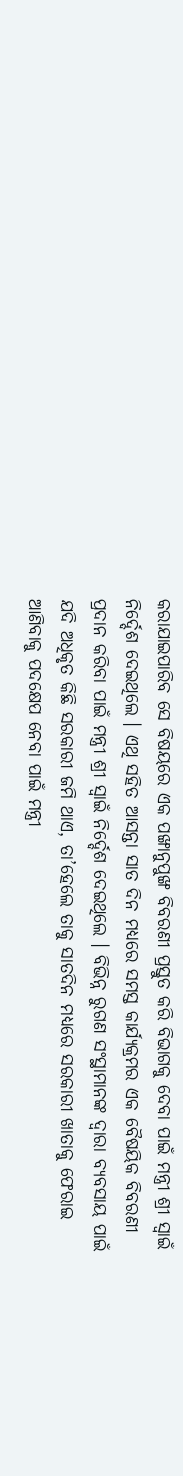କରାଯାଇପାରିବ ସେ ବିଷୟରେ ଏକ ପଙ୍ଖାନୁପୁଙ୍ଖ ବିବରଣୀ ପ୍ରସ୍ତୁତ କରି ବିଭାଗକୁ ଦେବା ପାଇଁ ମନ୍ତ୍ରୀ ଶ୍ରୀ ସ୍ୱାଇଁ ନିର୍ଦ୍ଦେଶ ଦେଇଥିଲେ । ଏଥି ସହିତ ଆସନ୍ତା ସାତ ଦିନ ମଧ୍ୟରେ ସମସ୍ତ କାର୍ଯ୍ୟକ୍ରମର ଏକ ବୈଷୟିକ ବିବରଣୀ ପ୍ରଦାନ କରିବା ପାଇଁ ମନ୍ତ୍ରୀ ଶ୍ରୀ ସ୍ୱାଇଁ ନିର୍ଦ୍ଦେଶ ଦେଇଥିଲେ । ବିଭିନ୍ନ ରୁଗଣ ସଂସ୍ଥାମାନଙ୍କ ଦ୍ୱାରା ବ୍ୟବସାୟ ପାଇଁ ଯଦି ଅଧିକୃତ କିଛି ସରକାରୀ ଜମି ଥାଏ, ତା’ହେଲେ ତାକୁ ସାତଦିନ ମଧ୍ୟରେ ସରକାରୀ ଖାତାକୁ ଫେରାଇ ଆଣିବାକୁ ପଦକ୍ଷେପ ନେବା ପାଇଁ ମନ୍ତ୍ରୀ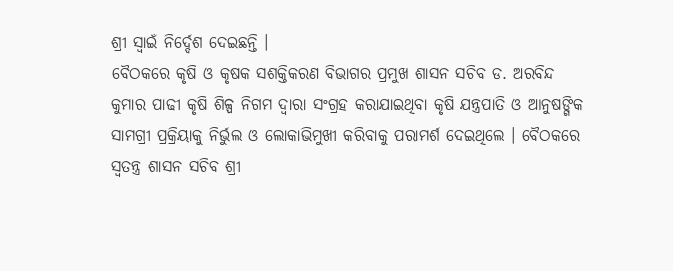ଶ୍ରୀ ସ୍ୱାଇଁ ନିର୍ଦ୍ଦେଶ ଦେଇଛନ୍ତି ।
ବୈଠକରେ କୃଷି ଓ କୃଷକ ସଶକ୍ତିକରଣ ବିଭାଗର ପ୍ରମୁଖ ଶାସନ ସଚିବ ଡ. ଅରବିନ୍ଦ କୁମାର ପାଢୀ କୃଷି ଶିଳ୍ପ ନିଗମ ଦ୍ୱାରା ସଂଗ୍ରହ କରାଯାଇଥିବା କୃଷି ଯନ୍ତ୍ରପାତି ଓ ଆନୁଷଙ୍ଗିକ ସାମଗ୍ରୀ ପ୍ରକ୍ରିୟାକୁ ନିର୍ଭୁଲ ଓ ଲୋକାଭିମୁଖୀ କରିବାକୁ ପରାମର୍ଶ ଦେଇଥିଲେ । ବୈଠକରେ ସ୍ୱତନ୍ତ୍ର ଶାସନ ସଚିବ ଶ୍ରୀ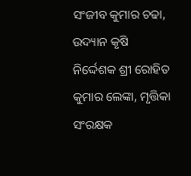ସଂଜୀବ କୁମାର ଚଢା, ଉଦ୍ୟାନ କୃଷି ନିର୍ଦ୍ଦେଶକ ଶ୍ରୀ ରୋହିତ କୁମାର ଲେଙ୍କା, ମୃତ୍ତିକା ସଂରକ୍ଷକ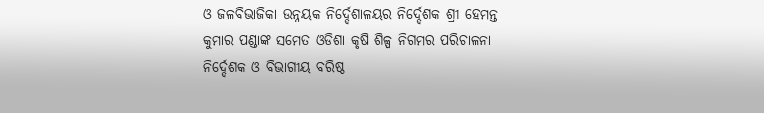ଓ ଜଳବିଭାଜିକା ଉନ୍ନୟକ ନିର୍ଦ୍ଦେଶାଳୟର ନିର୍ଦ୍ଦେଶକ ଶ୍ରୀ ହେମନ୍ତ କୁମାର ପଣ୍ଡାଙ୍କ ସମେତ ଓଡିଶା କୃଷି ଶିଳ୍ପ ନିଗମର ପରିଚାଳନା ନିର୍ଦ୍ଦେଶକ ଓ ବିଭାଗୀୟ ବରିଷ୍ଠ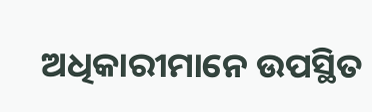ଅଧିକାରୀମାନେ ଉପସ୍ଥିତ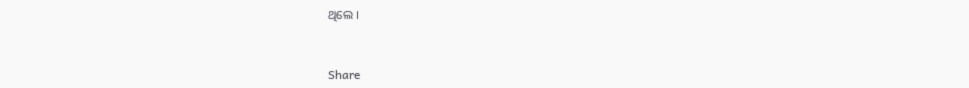ଥିଲେ ।


Share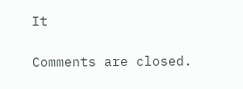It

Comments are closed.